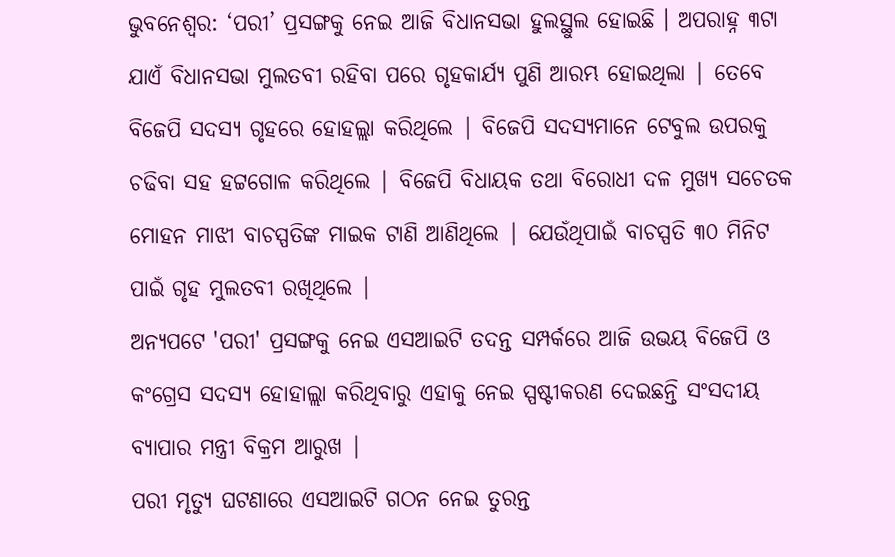ଭୁବନେଶ୍ୱର: ‘ପରୀ’ ପ୍ରସଙ୍ଗକୁ ନେଇ ଆଜି ବିଧାନସଭା ହୁଲସ୍ଥୁଲ ହୋଇଛି । ଅପରାହ୍ନ ୩ଟା ଯାଏଁ ବିଧାନସଭା ମୁଲତବୀ ରହିବା ପରେ ଗୃହକାର୍ଯ୍ୟ ପୁଣି ଆରମ୍ଭ ହୋଇଥିଲା | ତେବେ ବିଜେପି ସଦସ୍ୟ ଗୃହରେ ହୋହଲ୍ଲା କରିଥିଲେ | ବିଜେପି ସଦସ୍ୟମାନେ ଟେବୁଲ ଉପରକୁ ଚଢିବା ସହ ହଟ୍ଟଗୋଳ କରିଥିଲେ | ବିଜେପି ବିଧାୟକ ତଥା ବିରୋଧୀ ଦଳ ମୁଖ୍ୟ ସଚେତକ ମୋହନ ମାଝୀ ବାଚସ୍ପତିଙ୍କ ମାଇକ ଟାଣି ଆଣିଥିଲେ | ଯେଉଁଥିପାଇଁ ବାଚସ୍ପତି ୩୦ ମିନିଟ ପାଇଁ ଗୃହ ମୁଲତବୀ ରଖିଥିଲେ |
ଅନ୍ୟପଟେ 'ପରୀ' ପ୍ରସଙ୍ଗକୁ ନେଇ ଏସଆଇଟି ତଦନ୍ତ ସମ୍ପର୍କରେ ଆଜି ଉଭୟ ବିଜେପି ଓ କଂଗ୍ରେସ ସଦସ୍ୟ ହୋହାଲ୍ଲା କରିଥିବାରୁ ଏହାକୁ ନେଇ ସ୍ପଷ୍ଟୀକରଣ ଦେଇଛନ୍ତି ସଂସଦୀୟ ବ୍ୟାପାର ମନ୍ତ୍ରୀ ବିକ୍ରମ ଆରୁଖ |
ପରୀ ମୃତ୍ୟୁ ଘଟଣାରେ ଏସଆଇଟି ଗଠନ ନେଇ ତୁରନ୍ତ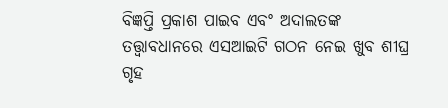ବିଜ୍ଞପ୍ତି ପ୍ରକାଶ ପାଇବ ଏବଂ ଅଦାଲତଙ୍କ ତତ୍ତ୍ୱାବଧାନରେ ଏସଆଇଟି ଗଠନ ନେଇ ଖୁବ ଶୀଘ୍ର ଗୃହ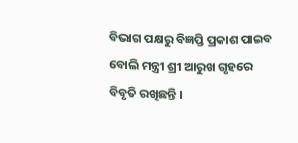ବିଭାଗ ପକ୍ଷରୁ ବିଜ୍ଞପ୍ତି ପ୍ରକାଶ ପାଇବ ବୋଲି ମନ୍ତ୍ରୀ ଶ୍ରୀ ଆରୁଖ ଗୃହରେ ବିବୃତି ରଖିଛନ୍ତି ।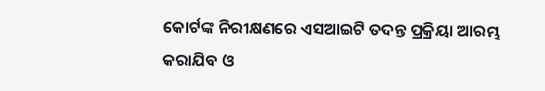କୋର୍ଟଙ୍କ ନିରୀକ୍ଷଣରେ ଏସଆଇଟି ତଦନ୍ତ ପ୍ରକ୍ରିୟା ଆରମ୍ଭ କରାଯିବ ଓ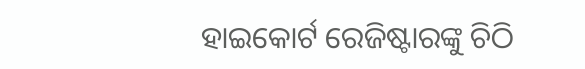ହାଇକୋର୍ଟ ରେଜିଷ୍ଟାରଙ୍କୁ ଚିଠି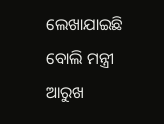ଲେଖାଯାଇଛି ବୋଲି ମନ୍ତ୍ରୀ ଆରୁଖ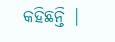କହିଛନ୍ତି |